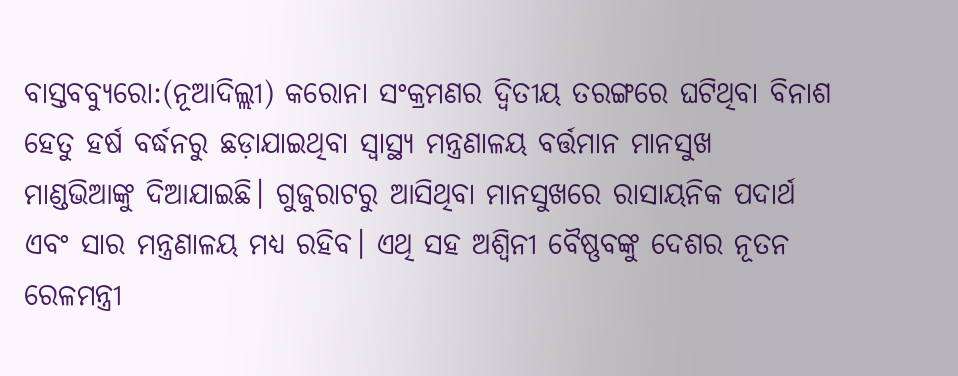ବାସ୍ତବବ୍ୟୁରୋ:(ନୂଆଦିଲ୍ଲୀ) କରୋନା ସଂକ୍ରମଣର ଦ୍ୱିତୀୟ ତରଙ୍ଗରେ ଘଟିଥିବା ବିନାଶ ହେତୁ ହର୍ଷ ବର୍ଦ୍ଧନରୁ ଛଡ଼ାଯାଇଥିବା ସ୍ୱାସ୍ଥ୍ୟ ମନ୍ତ୍ରଣାଳୟ ବର୍ତ୍ତମାନ ମାନସୁଖ ମାଣ୍ଡଭିଆଙ୍କୁ ଦିଆଯାଇଛି। ଗୁଜୁରାଟରୁ ଆସିଥିବା ମାନସୁଖରେ ରାସାୟନିକ ପଦାର୍ଥ ଏବଂ ସାର ମନ୍ତ୍ରଣାଳୟ ମଧ୍ୟ ରହିବ। ଏଥି ସହ ଅଶ୍ୱିନୀ ବୈଷ୍ଣବଙ୍କୁ ଦେଶର ନୂତନ ରେଳମନ୍ତ୍ରୀ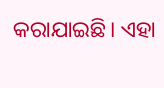କରାଯାଇଛି। ଏହା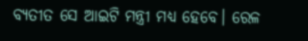ବ୍ୟତୀତ ସେ ଆଇଟି ମନ୍ତ୍ରୀ ମଧ୍ୟ ହେବେ। ରେଳ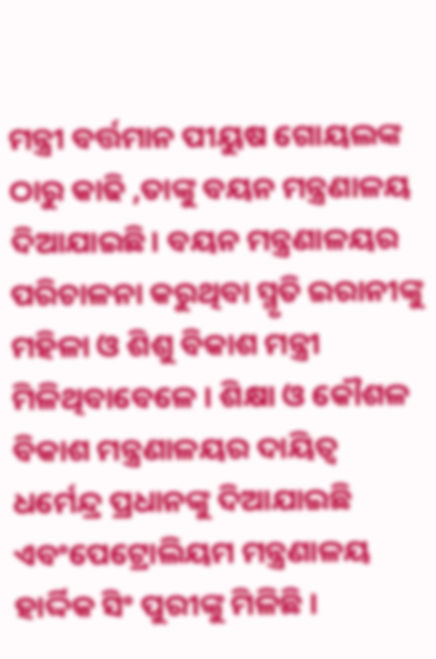ମନ୍ତ୍ରୀ ବର୍ତ୍ତମାନ ପୀୟୁଷ ଗୋୟଲଙ୍କ ଠାରୁ କାଢି ,ତାଙ୍କୁ ବୟନ ମନ୍ତ୍ରଣାଳୟ ଦିଆଯାଇଛି। ବୟନ ମନ୍ତ୍ରଣାଳୟର ପରିଚାଳନା କରୁଥିବା ସ୍ମୃତି ଇରାନୀଙ୍କୁ ମହିଳା ଓ ଶିଶୁ ବିକାଶ ମନ୍ତ୍ରୀ ମିଳିଥିବାବେଳେ । ଶିକ୍ଷା ଓ କୌଶଳ ବିକାଶ ମନ୍ତ୍ରଣାଳୟର ଦାୟିତ୍ୱ ଧର୍ମେନ୍ଦ୍ର ପ୍ରଧାନଙ୍କୁ ଦିଆଯାଇଛି ଏବଂପେଟ୍ରୋଲିୟମ ମନ୍ତ୍ରଣାଳୟ ହାର୍ଦ୍ଦିକ ସିଂ ପୁରୀଙ୍କୁ ମିଳିଛି ।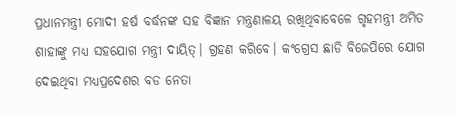ପ୍ରଧାନମନ୍ତ୍ରୀ ମୋଦୀ ହର୍ଷ ବର୍ଦ୍ଧନଙ୍କ ସହ ବିଜ୍ଞାନ ମନ୍ତ୍ରଣାଳୟ ରଖିଥିବାବେଳେ ଗୃହମନ୍ତ୍ରୀ ଅମିତ ଶାହାଙ୍କୁ ମଧ୍ୟ ସହଯୋଗ ମନ୍ତ୍ରୀ ଦାୟିତ୍। ଗ୍ରହଣ କରିବେ। କଂଗ୍ରେସ ଛାଡି ବିଜେପିରେ ଯୋଗ ଦେଇଥିବା ମଧ୍ୟପ୍ରଦେଶର ବଡ ନେତା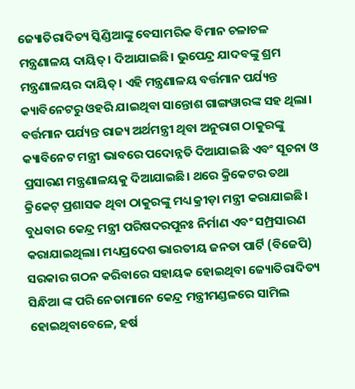ଜ୍ୟୋତିରାଦିତ୍ୟ ସ୍କିଣ୍ଡିଆଙ୍କୁ ବେସାମରିକ ବିମାନ ଚଳାଚଳ ମନ୍ତ୍ରଣାଳୟ ଦାୟିତ୍। ଦିଆଯାଇଛି। ଭୁପେନ୍ଦ୍ର ଯାଦବଙ୍କୁ ଶ୍ରମ ମନ୍ତ୍ରଣାଳୟର ଦାୟିତ୍। ଏହି ମନ୍ତ୍ରଣାଳୟ ବର୍ତ୍ତମାନ ପର୍ଯ୍ୟନ୍ତ କ୍ୟାବିନେଟରୁ ଓହରି ଯାଇଥିବା ସାନ୍ତୋଶ ଗାଙ୍ଗୱାରଙ୍କ ସହ ଥିଲା। ବର୍ତ୍ତମାନ ପର୍ଯ୍ୟନ୍ତ ରାଜ୍ୟ ଅର୍ଥମନ୍ତ୍ରୀ ଥିବା ଅନୁରାଗ ଠାକୁରଙ୍କୁ କ୍ୟାବିନେଟ ମନ୍ତ୍ରୀ ଭାବରେ ପଦୋନ୍ନତି ଦିଆଯାଇଛି ଏବଂ ସୂଚନା ଓ ପ୍ରସାରଣ ମନ୍ତ୍ରଣାଳୟକୁ ଦିଆଯାଇଛି। ଥରେ କ୍ରିକେଟର ତଥା କ୍ରିକେଟ୍ ପ୍ରଶାସକ ଥିବା ଠାକୁରଙ୍କୁ ମଧ୍ୟ କ୍ରୀଡ଼ା ମନ୍ତ୍ରୀ କରାଯାଇଛି।
ବୁଧବାର କେନ୍ଦ୍ର ମନ୍ତ୍ରୀ ପରିଷଦରପୁନଃ ନିର୍ମାଣ ଏବଂ ସମ୍ପ୍ରସାରଣ କରାଯାଇଥିଲା। ମଧ୍ୟପ୍ରଦେଶ ଭାରତୀୟ ଜନତା ପାର୍ଟି (ବିଜେପି) ସରକାର ଗଠନ କରିବାରେ ସହାୟକ ହୋଇଥିବା ଜ୍ୟୋତିରାଦିତ୍ୟ ସିନ୍ଧିଆ ଙ୍କ ପରି ନେତାମାନେ କେନ୍ଦ୍ର ମନ୍ତ୍ରୀମଣ୍ଡଳରେ ସାମିଲ ହୋଇଥିବାବେଳେ, ହର୍ଷ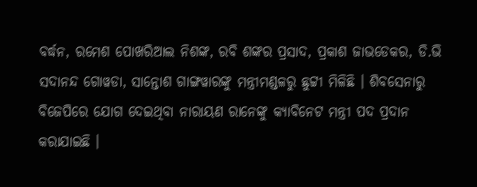ବର୍ଦ୍ଧନ, ରମେଶ ପୋଖରିଆଲ ନିଶଙ୍କ, ରବି ଶଙ୍କର ପ୍ରସାଦ, ପ୍ରକାଶ ଜାଭଡେକର, ଡି.ଭି ସଦାନନ୍ଦ ଗୋୱଡା, ସାନ୍ତୋଶ ଗାଙ୍ଗୱାରଙ୍କୁ ମନ୍ତ୍ରୀମଣ୍ଡଳରୁ ଛୁଟ୍ଟୀ ମିଳିଛି । ଶିବସେନାରୁ ବିଜେପିରେ ଯୋଗ ଦେଇଥିବା ନାରାୟଣ ରାନେଙ୍କୁ କ୍ୟାବିନେଟ ମନ୍ତ୍ରୀ ପଦ ପ୍ରଦାନ କରାଯାଇଛି ।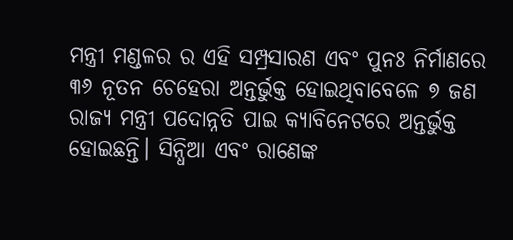ମନ୍ତ୍ରୀ ମଣ୍ଡଳର ର ଏହି ସମ୍ପ୍ରସାରଣ ଏବଂ ପୁନଃ ନିର୍ମାଣରେ ୩୬ ନୂତନ ଚେହେରା ଅନ୍ତର୍ଭୁକ୍ତ ହୋଇଥିବାବେଳେ ୭ ଜଣ ରାଜ୍ୟ ମନ୍ତ୍ରୀ ପଦୋନ୍ନତି ପାଇ କ୍ୟାବିନେଟରେ ଅନ୍ତର୍ଭୁକ୍ତ ହୋଇଛନ୍ତି। ସିନ୍ଧିଆ ଏବଂ ରାଣେଙ୍କ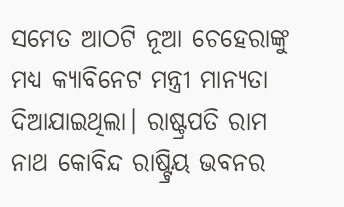ସମେତ ଆଠଟି ନୂଆ ଚେହେରାଙ୍କୁ ମଧ୍ୟ କ୍ୟାବିନେଟ ମନ୍ତ୍ରୀ ମାନ୍ୟତା ଦିଆଯାଇଥିଲା। ରାଷ୍ଟ୍ରପତି ରାମ ନାଥ କୋବିନ୍ଦ ରାଷ୍ଟ୍ରିୟ ଭବନର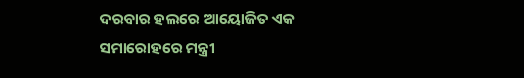ଦରବାର ହଲରେ ଆୟୋଜିତ ଏକ ସମାରୋହରେ ମନ୍ତ୍ରୀ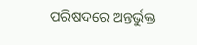ପରିଷଦରେ ଅନ୍ତର୍ଭୁକ୍ତ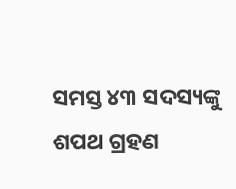ସମସ୍ତ ୪୩ ସଦସ୍ୟଙ୍କୁ ଶପଥ ଗ୍ରହଣ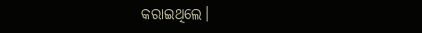କରାଇଥିଲେ।